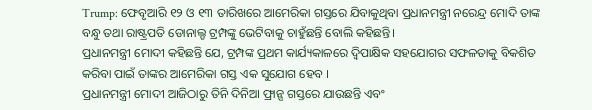Trump: ଫେବୃଆରି ୧୨ ଓ ୧୩ ତାରିଖରେ ଆମେରିକା ଗସ୍ତରେ ଯିବାକୁଥିବା ପ୍ରଧାନମନ୍ତ୍ରୀ ନରେନ୍ଦ୍ର ମୋଦି ତାଙ୍କ ବନ୍ଧୁ ତଥା ରାଷ୍ଟ୍ରପତି ଡୋନାଲ୍ଡ ଟ୍ରମ୍ପଙ୍କୁ ଭେଟିବାକୁ ଚାହୁଁଛନ୍ତି ବୋଲି କହିଛନ୍ତି।
ପ୍ରଧାନମନ୍ତ୍ରୀ ମୋଦୀ କହିଛନ୍ତି ଯେ, ଟ୍ରମ୍ପଙ୍କ ପ୍ରଥମ କାର୍ଯ୍ୟକାଳରେ ଦ୍ୱିପାକ୍ଷିକ ସହଯୋଗର ସଫଳତାକୁ ବିକଶିତ କରିବା ପାଇଁ ତାଙ୍କର ଆମେରିକା ଗସ୍ତ ଏକ ସୁଯୋଗ ହେବ ।
ପ୍ରଧାନମନ୍ତ୍ରୀ ମୋଦୀ ଆଜିଠାରୁ ତିନି ଦିନିଆ ଫ୍ରାନ୍ସ ଗସ୍ତରେ ଯାଉଛନ୍ତି ଏବଂ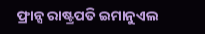ଫ୍ରାନ୍ସ ରାଷ୍ଟ୍ରପତି ଇମାନୁଏଲ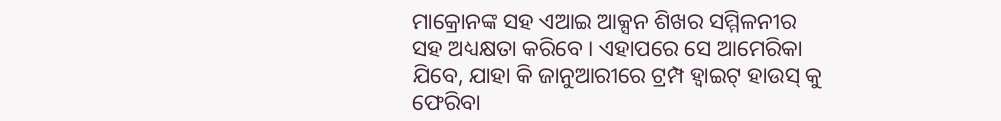ମାକ୍ରୋନଙ୍କ ସହ ଏଆଇ ଆକ୍ସନ ଶିଖର ସମ୍ମିଳନୀର ସହ ଅଧ୍ୟକ୍ଷତା କରିବେ । ଏହାପରେ ସେ ଆମେରିକା ଯିବେ, ଯାହା କି ଜାନୁଆରୀରେ ଟ୍ରମ୍ପ ହ୍ୱାଇଟ୍ ହାଉସ୍ କୁ ଫେରିବା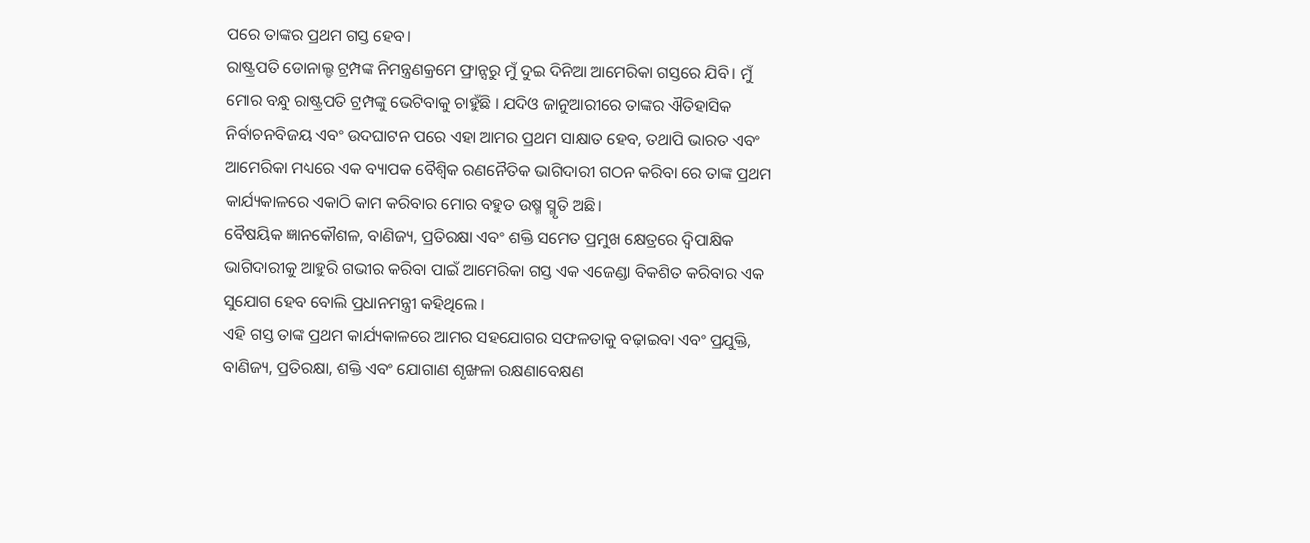ପରେ ତାଙ୍କର ପ୍ରଥମ ଗସ୍ତ ହେବ।
ରାଷ୍ଟ୍ରପତି ଡୋନାଲ୍ଡ ଟ୍ରମ୍ପଙ୍କ ନିମନ୍ତ୍ରଣକ୍ରମେ ଫ୍ରାନ୍ସରୁ ମୁଁ ଦୁଇ ଦିନିଆ ଆମେରିକା ଗସ୍ତରେ ଯିବି। ମୁଁ ମୋର ବନ୍ଧୁ ରାଷ୍ଟ୍ରପତି ଟ୍ରମ୍ପଙ୍କୁ ଭେଟିବାକୁ ଚାହୁଁଛି । ଯଦିଓ ଜାନୁଆରୀରେ ତାଙ୍କର ଐତିହାସିକ ନିର୍ବାଚନବିଜୟ ଏବଂ ଉଦଘାଟନ ପରେ ଏହା ଆମର ପ୍ରଥମ ସାକ୍ଷାତ ହେବ, ତଥାପି ଭାରତ ଏବଂ ଆମେରିକା ମଧ୍ୟରେ ଏକ ବ୍ୟାପକ ବୈଶ୍ୱିକ ରଣନୈତିକ ଭାଗିଦାରୀ ଗଠନ କରିବା ରେ ତାଙ୍କ ପ୍ରଥମ କାର୍ଯ୍ୟକାଳରେ ଏକାଠି କାମ କରିବାର ମୋର ବହୁତ ଉଷ୍ମ ସ୍ମୃତି ଅଛି।
ବୈଷୟିକ ଜ୍ଞାନକୌଶଳ, ବାଣିଜ୍ୟ, ପ୍ରତିରକ୍ଷା ଏବଂ ଶକ୍ତି ସମେତ ପ୍ରମୁଖ କ୍ଷେତ୍ରରେ ଦ୍ୱିପାକ୍ଷିକ ଭାଗିଦାରୀକୁ ଆହୁରି ଗଭୀର କରିବା ପାଇଁ ଆମେରିକା ଗସ୍ତ ଏକ ଏଜେଣ୍ଡା ବିକଶିତ କରିବାର ଏକ ସୁଯୋଗ ହେବ ବୋଲି ପ୍ରଧାନମନ୍ତ୍ରୀ କହିଥିଲେ ।
ଏହି ଗସ୍ତ ତାଙ୍କ ପ୍ରଥମ କାର୍ଯ୍ୟକାଳରେ ଆମର ସହଯୋଗର ସଫଳତାକୁ ବଢ଼ାଇବା ଏବଂ ପ୍ରଯୁକ୍ତି, ବାଣିଜ୍ୟ, ପ୍ରତିରକ୍ଷା, ଶକ୍ତି ଏବଂ ଯୋଗାଣ ଶୃଙ୍ଖଳା ରକ୍ଷଣାବେକ୍ଷଣ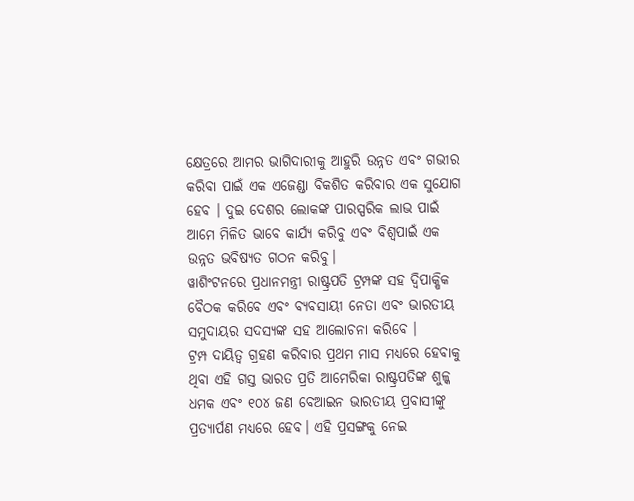କ୍ଷେତ୍ରରେ ଆମର ଭାଗିଦାରୀକୁ ଆହୁରି ଉନ୍ନତ ଏବଂ ଗଭୀର କରିବା ପାଇଁ ଏକ ଏଜେଣ୍ଡା ବିକଶିତ କରିବାର ଏକ ସୁଯୋଗ ହେବ । ଦୁଇ ଦେଶର ଲୋକଙ୍କ ପାରସ୍ପରିକ ଲାଭ ପାଇଁ ଆମେ ମିଳିତ ଭାବେ କାର୍ଯ୍ୟ କରିବୁ ଏବଂ ବିଶ୍ୱପାଇଁ ଏକ ଉନ୍ନତ ଭବିଷ୍ୟତ ଗଠନ କରିବୁ।
ୱାଶିଂଟନରେ ପ୍ରଧାନମନ୍ତ୍ରୀ ରାଷ୍ଟ୍ରପତି ଟ୍ରମ୍ପଙ୍କ ସହ ଦ୍ୱିପାକ୍ଷିକ ବୈଠକ କରିବେ ଏବଂ ବ୍ୟବସାୟୀ ନେତା ଏବଂ ଭାରତୀୟ ସମୁଦାୟର ସଦସ୍ୟଙ୍କ ସହ ଆଲୋଚନା କରିବେ ।
ଟ୍ରମ୍ପ ଦାୟିତ୍ୱ ଗ୍ରହଣ କରିବାର ପ୍ରଥମ ମାସ ମଧ୍ୟରେ ହେବାକୁ ଥିବା ଏହି ଗସ୍ତ ଭାରତ ପ୍ରତି ଆମେରିକା ରାଷ୍ଟ୍ରପତିଙ୍କ ଶୁଳ୍କ ଧମକ ଏବଂ ୧୦୪ ଜଣ ବେଆଇନ ଭାରତୀୟ ପ୍ରବାସୀଙ୍କୁ ପ୍ରତ୍ୟାର୍ପଣ ମଧ୍ୟରେ ହେବ। ଏହି ପ୍ରସଙ୍ଗକୁ ନେଇ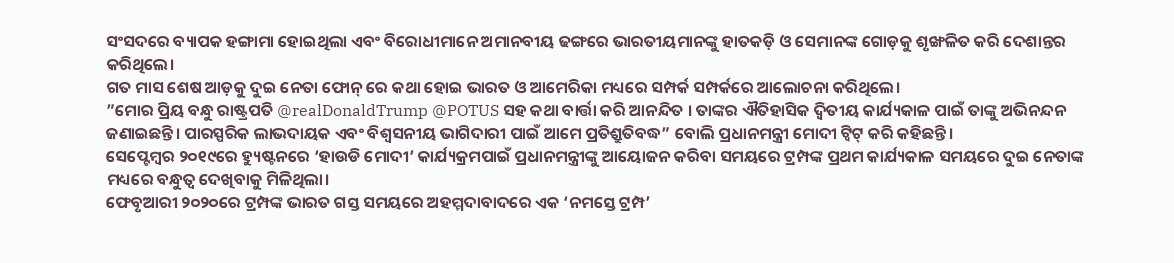ସଂସଦରେ ବ୍ୟାପକ ହଙ୍ଗାମା ହୋଇଥିଲା ଏବଂ ବିରୋଧୀମାନେ ଅମାନବୀୟ ଢଙ୍ଗରେ ଭାରତୀୟମାନଙ୍କୁ ହାତକଡ଼ି ଓ ସେମାନଙ୍କ ଗୋଡ଼କୁ ଶୃଙ୍ଖଳିତ କରି ଦେଶାନ୍ତର କରିଥିଲେ।
ଗତ ମାସ ଶେଷ ଆଡ଼କୁ ଦୁଇ ନେତା ଫୋନ୍ ରେ କଥା ହୋଇ ଭାରତ ଓ ଆମେରିକା ମଧ୍ୟରେ ସମ୍ପର୍କ ସମ୍ପର୍କରେ ଆଲୋଚନା କରିଥିଲେ।
”ମୋର ପ୍ରିୟ ବନ୍ଧୁ ରାଷ୍ଟ୍ରପତି @realDonaldTrump @POTUS ସହ କଥା ବାର୍ତ୍ତା କରି ଆନନ୍ଦିତ । ତାଙ୍କର ଐତିହାସିକ ଦ୍ୱିତୀୟ କାର୍ଯ୍ୟକାଳ ପାଇଁ ତାଙ୍କୁ ଅଭିନନ୍ଦନ ଜଣାଇଛନ୍ତି। ପାରସ୍ପରିକ ଲାଭଦାୟକ ଏବଂ ବିଶ୍ୱସନୀୟ ଭାଗିଦାରୀ ପାଇଁ ଆମେ ପ୍ରତିଶ୍ରୁତିବଦ୍ଧ” ବୋଲି ପ୍ରଧାନମନ୍ତ୍ରୀ ମୋଦୀ ଟ୍ୱିଟ୍ କରି କହିଛନ୍ତି।
ସେପ୍ଟେମ୍ବର ୨୦୧୯ରେ ହ୍ୟୁଷ୍ଟନରେ ‘ହାଉଡି ମୋଦୀ’ କାର୍ଯ୍ୟକ୍ରମପାଇଁ ପ୍ରଧାନମନ୍ତ୍ରୀଙ୍କୁ ଆୟୋଜନ କରିବା ସମୟରେ ଟ୍ରମ୍ପଙ୍କ ପ୍ରଥମ କାର୍ଯ୍ୟକାଳ ସମୟରେ ଦୁଇ ନେତାଙ୍କ ମଧ୍ୟରେ ବନ୍ଧୁତ୍ୱ ଦେଖିବାକୁ ମିଳିଥିଲା।
ଫେବୃଆରୀ ୨୦୨୦ରେ ଟ୍ରମ୍ପଙ୍କ ଭାରତ ଗସ୍ତ ସମୟରେ ଅହମ୍ମଦାବାଦରେ ଏକ ‘ନମସ୍ତେ ଟ୍ରମ୍ପ’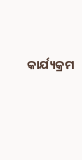କାର୍ଯ୍ୟକ୍ରମ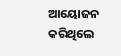ଆୟୋଜନ କରିଥିଲେ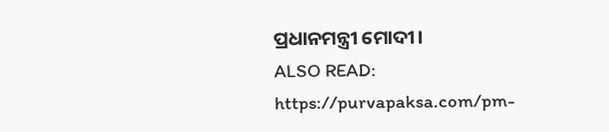ପ୍ରଧାନମନ୍ତ୍ରୀ ମୋଦୀ।
ALSO READ: https://purvapaksa.com/pm-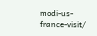modi-us-france-visit/